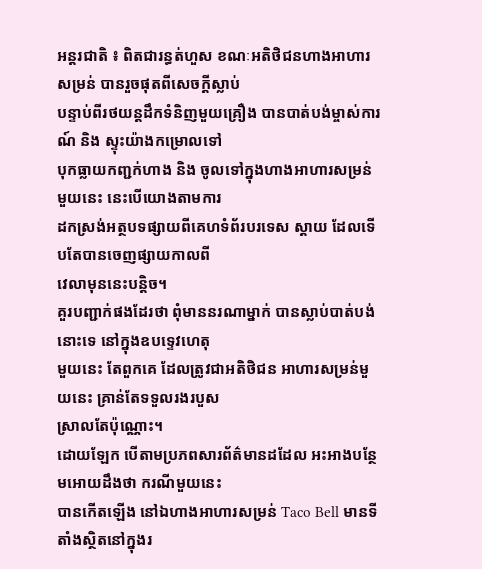អន្តរជាតិ ៖ ពិតជារន្ធត់ហួស ខណៈអតិថិជនហាងអាហារសម្រន់ បានរួចផុតពីសេចក្តីស្លាប់
បន្ទាប់ពីរថយន្តដឹកទំនិញមួយគ្រឿង បានបាត់បង់ម្ចាស់ការណ៍ និង ស្ទុះយ៉ាងកម្រោលទៅ
បុកធ្លាយកញ្ជក់ហាង និង ចូលទៅក្នុងហាងអាហារសម្រន់មួយនេះ នេះបើយោងតាមការ
ដកស្រង់អត្ថបទផ្សាយពីគេហទំព័របរទេស ស្ដាយ ដែលទើបតែបានចេញផ្សាយកាលពី
វេលាមុននេះបន្តិច។
គួរបញ្ជាក់ផងដែរថា ពុំមាននរណាម្នាក់ បានស្លាប់បាត់បង់នោះទេ នៅក្នុងឧបទ្ទេវហេតុ
មួយនេះ តែពួកគេ ដែលត្រូវជាអតិថិជន អាហារសម្រន់មួយនេះ គ្រាន់តែទទួលរងរបួស
ស្រាលតែប៉ុណ្ណោះ។
ដោយឡែក បើតាមប្រភពសារព័ត៌មានដដែល អះអាងបន្ថែមអោយដឹងថា ករណីមួយនេះ
បានកើតឡើង នៅឯហាងអាហារសម្រន់ Taco Bell មានទីតាំងស្ថិតនៅក្នុងរ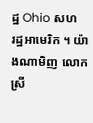ដ្ឋ Ohio សហ
រដ្ឋអាមេរិក ។ យ៉ាងណាមិញ លោកស្រី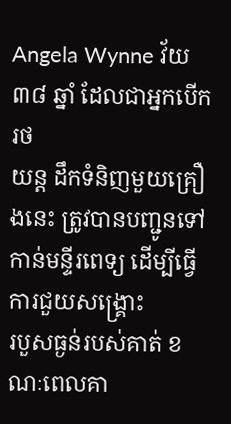Angela Wynne វ័យ ៣៨ ឆ្នាំ ដែលជាអ្នកបើករថ
យន្ត ដឹកទំនិញមួយគ្រឿងនេះ ត្រូវបានបញ្ជូនទៅកាន់មន្ទីរពេទ្យ ដើម្បីធ្វើការជួយសង្គ្រោះ
របួសធ្ងន់របស់គាត់ ខណៈពេលគា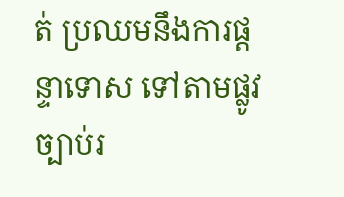ត់ ប្រឈមនឹងការផ្តន្ទាទោស ទៅតាមផ្លូវច្បាប់រ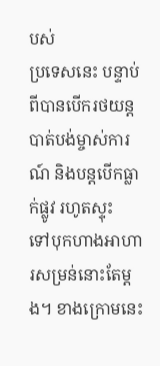បស់
ប្រទេសនេះ បន្ទាប់ពីបានបើករថយន្ត បាត់បង់ម្ចាស់ការណ៍ និងបន្តបើកធ្លាក់ផ្លូវ រហូតស្ទុះ
ទៅបុកហាងអាហារសម្រន់នោះតែម្តង។ ខាងក្រោមនេះ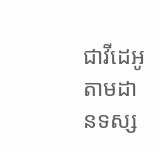ជាវីដេអូ តាមដានទស្ស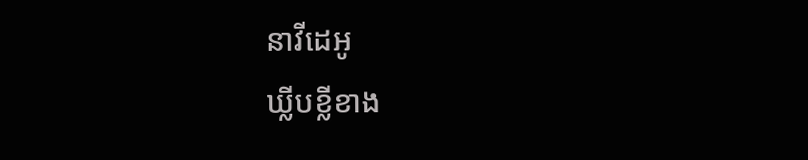នាវីដេអូ
ឃ្លីបខ្លីខាង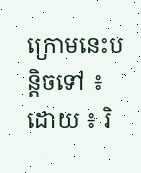ក្រោមនេះបន្តិចទៅ ៖
ដោយ ៖ រិ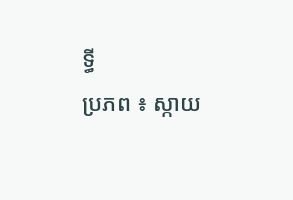ទ្ធី
ប្រភព ៖ ស្កាយ